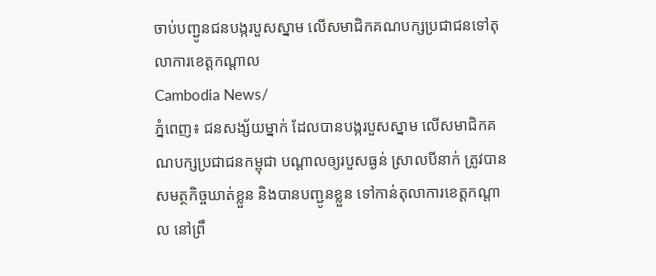ចាប់បញ្ជូនជនបង្ករបួសស្នាម លើសមាជិកគណបក្សប្រជាជនទៅតុលាការខេត្តកណ្តាល
Cambodia News/
ភ្នំពេញ៖ ជនសង្ស័យម្នាក់ ដែលបានបង្ករបួសស្នាម លើសមាជិកគណបក្សប្រជាជនកម្ពុជា បណ្តាលឲ្យរបួសធ្ងន់ ស្រាលបីនាក់ ត្រូវបានសមត្ថកិច្ចឃាត់ខ្លួន និងបានបញ្ជូនខ្លួន ទៅកាន់តុលាការខេត្តកណ្តាល នៅព្រឹ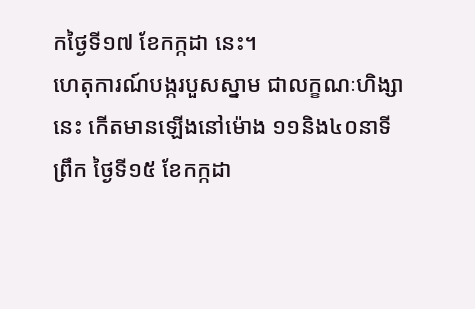កថ្ងៃទី១៧ ខែកក្កដា នេះ។
ហេតុការណ៍បង្ករបួសស្នាម ជាលក្ខណៈហិង្សានេះ កើតមានឡើងនៅម៉ោង ១១និង៤០នាទីព្រឹក ថ្ងៃទី១៥ ខែកក្កដា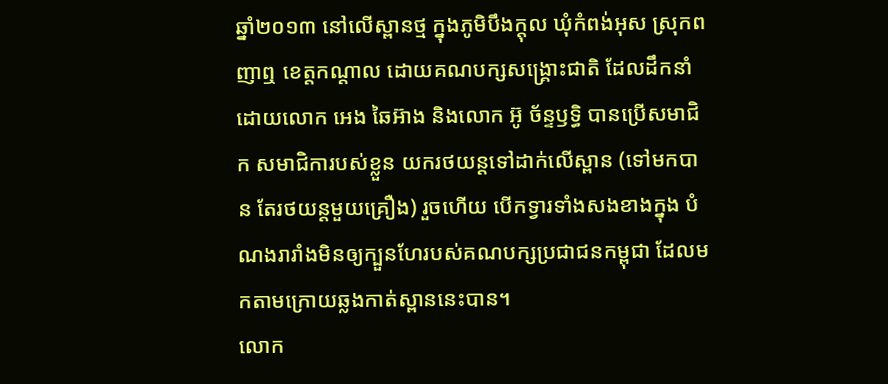ឆ្នាំ២០១៣ នៅលើស្ពានថ្ម ក្នុងភូមិបឹងក្តុល ឃុំកំពង់អុស ស្រុកពញាឮ ខេត្តកណ្តាល ដោយគណបក្សសង្គ្រោះជាតិ ដែលដឹកនាំដោយលោក អេង ឆៃអ៊ាង និងលោក អ៊ូ ច័ន្ទឫទ្ធិ បានប្រើសមាជិក សមាជិការបស់ខ្លួន យករថយន្តទៅដាក់លើស្ពាន (ទៅមកបាន តែរថយន្តមួយគ្រឿង) រួចហើយ បើកទ្វារទាំងសងខាងក្នុង បំណងរារាំងមិនឲ្យក្បួនហែរបស់គណបក្សប្រជាជនកម្ពុជា ដែលមកតាមក្រោយឆ្លងកាត់ស្ពាននេះបាន។
លោក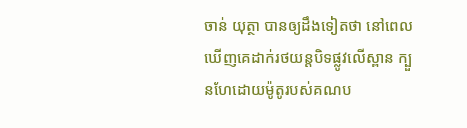ចាន់ យុត្ថា បានឲ្យដឹងទៀតថា នៅពេលឃើញគេដាក់រថយន្តបិទផ្លូវលើស្ពាន ក្បួនហែដោយម៉ូតូរបស់គណប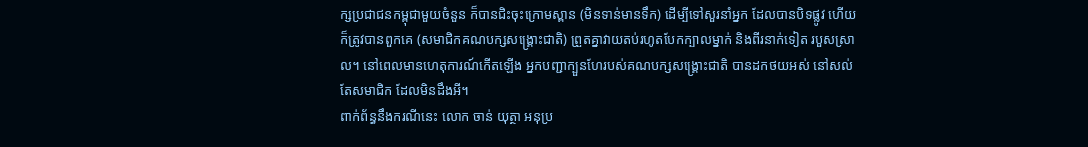ក្សប្រជាជនកម្ពុជាមួយចំនួន ក៏បានជិះចុះក្រោមស្ពាន (មិនទាន់មានទឹក) ដើម្បីទៅសួរនាំអ្នក ដែលបានបិទផ្លូវ ហើយក៏ត្រូវបានពួកគេ (សមាជិកគណបក្សសង្គ្រោះជាតិ) ព្រួតគ្នាវាយតប់រហូតបែកក្បាលម្នាក់ និងពីរនាក់ទៀត របួសស្រាល។ នៅពេលមានហេតុការណ៍កើតឡើង អ្នកបញ្ជាក្បួនហែរបស់គណបក្សសង្គ្រោះជាតិ បានដកថយអស់ នៅសល់តែសមាជិក ដែលមិនដឹងអី។
ពាក់ព័ន្ធនឹងករណីនេះ លោក ចាន់ យុត្ថា អនុប្រ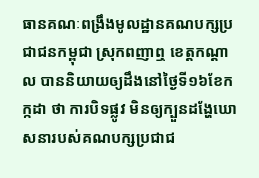ធានគណៈពង្រឹងមូលដ្ឋានគណបក្សប្រជាជនកម្ពុជា ស្រុកពញាឮ ខេត្តកណ្តាល បាននិយាយឲ្យដឹងនៅថ្ងៃទី១៦ខែកក្កដា ថា ការបិទផ្លូវ មិនឲ្យក្បួនដង្ហែឃោសនារបស់គណបក្សប្រជាជ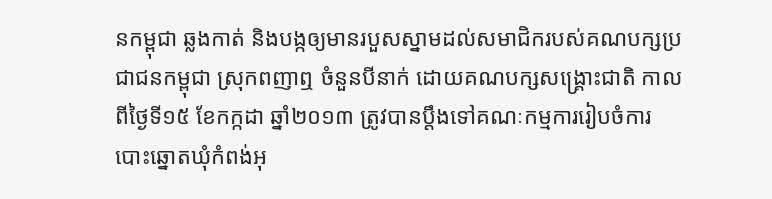នកម្ពុជា ឆ្លងកាត់ និងបង្កឲ្យមានរបួសស្នាមដល់សមាជិករបស់គណបក្សប្រជាជនកម្ពុជា ស្រុកពញាឮ ចំនួនបីនាក់ ដោយគណបក្សសង្គ្រោះជាតិ កាលពីថ្ងៃទី១៥ ខែកក្កដា ឆ្នាំ២០១៣ ត្រូវបានប្តឹងទៅគណៈកម្មការរៀបចំការបោះឆ្នោតឃុំកំពង់អុ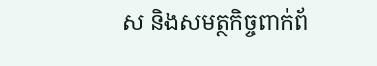ស និងសមត្ថកិច្ចពាក់ព័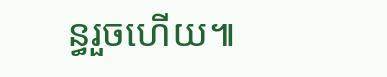ន្ធរួចហើយ៕